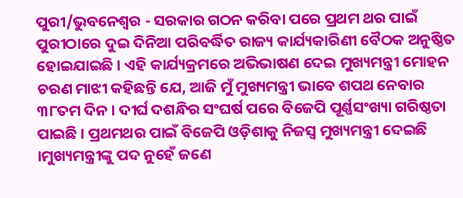ପୁରୀ/ଭୁବନେଶ୍ୱର - ସରକାର ଗଠନ କରିବା ପରେ ପ୍ରଥମ ଥର ପାଇଁ ପୁରୀଠାରେ ଦୁଇ ଦିନିଆ ପରିବର୍ଦ୍ଧିତ ରାଜ୍ୟ କାର୍ଯ୍ୟକାରିଣୀ ବୈଠକ ଅନୁଷ୍ଠିତ ହୋଇଯାଇଛି । ଏହି କାର୍ଯ୍ୟକ୍ରମରେ ଅଭିଭାଷଣ ଦେଇ ମୁଖ୍ୟମନ୍ତ୍ରୀ ମୋହନ ଚରଣ ମାଝୀ କହିଛନ୍ତି ଯେ, ଆଜି ମୁଁ ମୁଖ୍ୟମନ୍ତ୍ରୀ ଭାବେ ଶପଥ ନେବାର ୩୮ତମ ଦିନ । ଦୀର୍ଘ ଦଶନ୍ଧିର ସଂଘର୍ଷ ପରେ ବିଜେପି ପୂର୍ଣ୍ଣସଂଖ୍ୟା ଗରିଷ୍ଠତା ପାଇଛି । ପ୍ରଥମଥର ପାଇଁ ବିଜେପି ଓଡ଼ିଶାକୁ ନିଜସ୍ୱ ମୁଖ୍ୟମନ୍ତ୍ରୀ ଦେଇଛି ।ମୁଖ୍ୟମନ୍ତ୍ରୀଙ୍କୁ ପଦ ନୁହେଁ ଜଣେ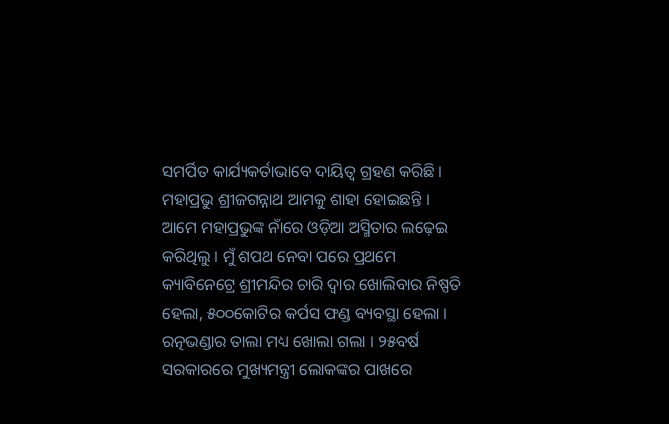ସମର୍ପିତ କାର୍ଯ୍ୟକର୍ତାଭାବେ ଦାୟିତ୍ୱ ଗ୍ରହଣ କରିଛି । ମହାପ୍ରଭୁ ଶ୍ରୀଜଗନ୍ନାଥ ଆମକୁ ଶାହା ହୋଇଛନ୍ତି । ଆମେ ମହାପ୍ରଭୁଙ୍କ ନାଁରେ ଓଡ଼ିଆ ଅସ୍ମିତାର ଲଢ଼େଇ କରିଥିଲୁ । ମୁଁ ଶପଥ ନେବା ପରେ ପ୍ରଥମେ କ୍ୟାବିନେଟ୍ରେ ଶ୍ରୀମନ୍ଦିର ଚାରି ଦ୍ୱାର ଖୋଲିବାର ନିଷ୍ପତି ହେଲା, ୫୦୦କୋଟିର କର୍ପସ ଫଣ୍ଡ ବ୍ୟବସ୍ଥା ହେଲା । ରତ୍ନଭଣ୍ଡାର ତାଲା ମଧ୍ୟ ଖୋଲା ଗଲା । ୨୫ବର୍ଷ ସରକାରରେ ମୁଖ୍ୟମନ୍ତ୍ରୀ ଲୋକଙ୍କର ପାଖରେ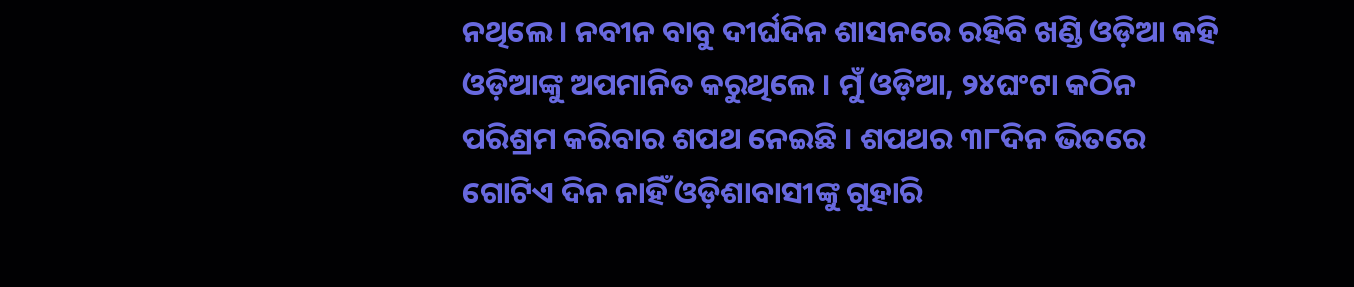ନଥିଲେ । ନବୀନ ବାବୁ ଦୀର୍ଘଦିନ ଶାସନରେ ରହିବି ଖଣ୍ଡି ଓଡ଼ିଆ କହି ଓଡ଼ିଆଙ୍କୁ ଅପମାନିତ କରୁଥିଲେ । ମୁଁ ଓଡ଼ିଆ, ୨୪ଘଂଟା କଠିନ ପରିଶ୍ରମ କରିବାର ଶପଥ ନେଇଛି । ଶପଥର ୩୮ଦିନ ଭିତରେ ଗୋଟିଏ ଦିନ ନାହିଁ ଓଡ଼ିଶାବାସୀଙ୍କୁ ଗୁହାରି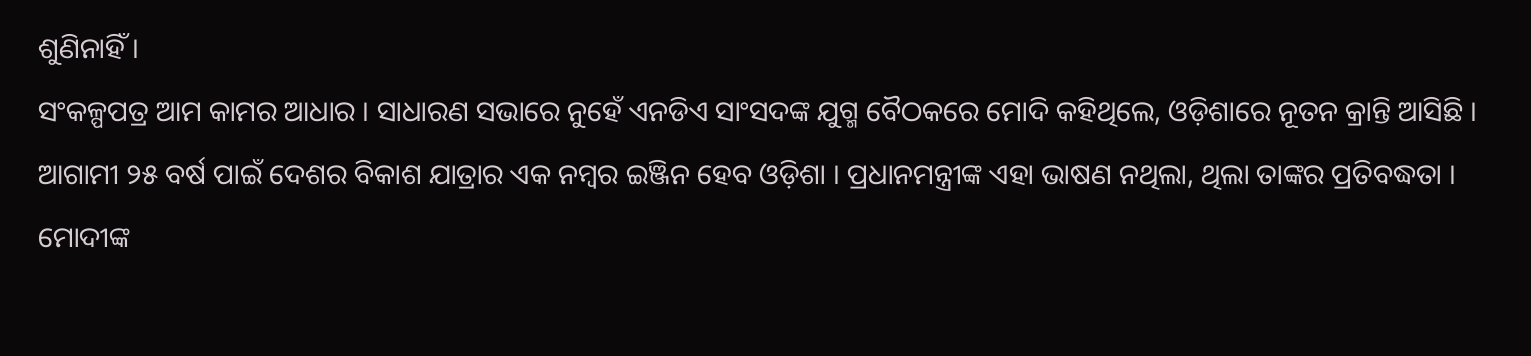ଶୁଣିନାହିଁ ।
ସଂକଳ୍ପପତ୍ର ଆମ କାମର ଆଧାର । ସାଧାରଣ ସଭାରେ ନୁହେଁ ଏନଡିଏ ସାଂସଦଙ୍କ ଯୁଗ୍ମ ବୈଠକରେ ମୋଦି କହିଥିଲେ, ଓଡ଼ିଶାରେ ନୂତନ କ୍ରାନ୍ତି ଆସିଛି । ଆଗାମୀ ୨୫ ବର୍ଷ ପାଇଁ ଦେଶର ବିକାଶ ଯାତ୍ରାର ଏକ ନମ୍ବର ଇଞ୍ଜିନ ହେବ ଓଡ଼ିଶା । ପ୍ରଧାନମନ୍ତ୍ରୀଙ୍କ ଏହା ଭାଷଣ ନଥିଲା, ଥିଲା ତାଙ୍କର ପ୍ରତିବଦ୍ଧତା । ମୋଦୀଙ୍କ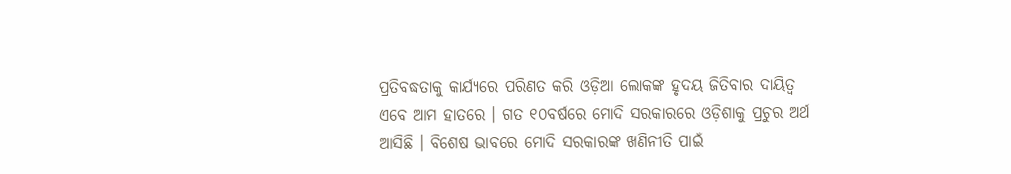ପ୍ରତିବଦ୍ଧତାକୁ କାର୍ଯ୍ୟରେ ପରିଣତ କରି ଓଡ଼ିଆ ଲୋକଙ୍କ ହୃଦୟ ଜିତିବାର ଦାୟିତ୍ୱ ଏବେ ଆମ ହାତରେ । ଗତ ୧୦ବର୍ଷରେ ମୋଦି ସରକାରରେ ଓଡ଼ିଶାକୁ ପ୍ରଚୁର ଅର୍ଥ ଆସିଛି । ବିଶେଷ ଭାବରେ ମୋଦି ସରକାରଙ୍କ ଖଣିନୀତି ପାଇଁ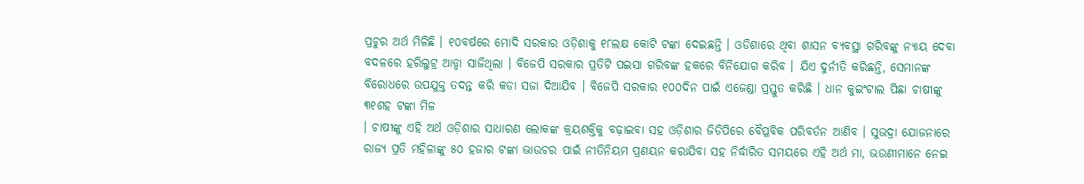ପ୍ରଚୁର ଅର୍ଥ ମିଳିଛି । ୧୦ବର୍ଷରେ ମୋଦି ସରକାର ଓଡ଼ିଶାକୁ ୧୮ଲକ୍ଷ କୋଟି ଟଙ୍କା ଦେଇଛନ୍ତି । ଓଡିଶାରେ ଥିବା ଶାସନ ବ୍ୟବସ୍ଥା ଗରିବଙ୍କୁ ନ୍ୟାୟ ଦେବା ବଦଳରେ ହରିଲୁଟ୍ର ଆଡ୍ଡା ସାଜିଥିଲା । ବିଜେପି ସରକାର ପ୍ରତିଟି ପଇସା ଗରିବଙ୍କ ହକରେ ବିନିଯୋଗ କରିବ । ଯିଏ ଦୁର୍ନୀତି କରିଛନ୍ତି, ସେମାନଙ୍କ ବିରୋଧରେ ଉପଯୁକ୍ତ ତଦନ୍ତ କରି କଡା ସଜା ଦିଆଯିବ । ବିଜେପି ସରକାର ୧୦୦ଦିନ ପାଇଁ ଏଜେଣ୍ଡା ପ୍ରସ୍ତୁତ କରିଛି । ଧାନ କୁଇଂଟାଲ ପିଛା ଚାଷୀଙ୍କୁ ୩୧ଶହ ଟଙ୍କା ମିଳ
। ଚାଷୀଙ୍କୁ ଏହି ଅର୍ଥ ଓଡ଼ିଶାର ସାଧାରଣ ଲୋକଙ୍କ କ୍ରୟଶକ୍ତିକୁ ବଢ଼ାଇବା ସହ ଓଡ଼ିଶାର ଜିଡିପିରେ ବୈପ୍ଳବିକ ପରିବର୍ତନ ଆଣିବ । ସୁଭଦ୍ରା ଯୋଜନାରେ ରାଜ୍ୟ ପ୍ରତି ମହିଳାଙ୍କୁ ୫୦ ହଜାର ଟଙ୍କା ଭାଉଚର ପାଇଁ ନୀତିନିୟମ ପ୍ରଣୟନ କରାଯିବା ସହ ନିର୍ଦ୍ଧାରିତ ସମୟରେ ଏହି ଅର୍ଥ ମା, ଭଉଣୀମାନେ ନେଇ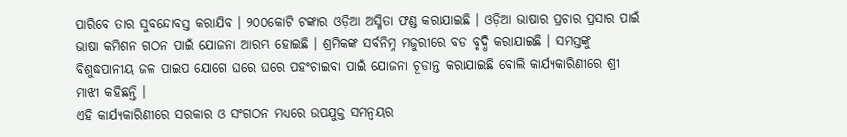ପାରିବେ ତାର ସୁବନ୍ଦୋବସ୍ତ କରାଯିବ । ୨୦୦କୋଟି ଟଙ୍କାର ଓଡ଼ିଆ ଅସ୍ମିତା ଫଣ୍ଡ କରାଯାଇଛି । ଓଡ଼ିଆ ଭାଷାର ପ୍ରଚାର ପ୍ରସାର ପାଇଁ ଭାଷା କମିଶନ ଗଠନ ପାଇଁ ଯୋଜନା ଆରମ୍ଭ ହୋଇଛି । ଶ୍ରମିକଙ୍କ ସର୍ବନିମ୍ନ ମଜୁରୀରେ ବଡ ବୃଦ୍ଧି କରାଯାଇଛି । ସମସ୍ତଙ୍କୁ ବିଶୁଦ୍ଧପାନୀୟ ଜଳ ପାଇପ ଯୋଗେ ଘରେ ଘରେ ପହଂଚାଇବା ପାଇଁ ଯୋଜନା ଚୂଡାନ୍ତ କରାଯାଇଛି ବୋଲି କାର୍ଯ୍ୟକାରିଣୀରେ ଶ୍ରୀ ମାଝୀ କହିଛନ୍ତି ।
ଏହି କାର୍ଯ୍ୟକାରିଣୀରେ ସରକାର ଓ ସଂଗଠନ ମଧ୍ୟରେ ଉପଯୁକ୍ତ ସମନ୍ୱୟର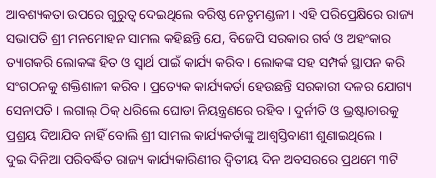ଆବଶ୍ୟକତା ଉପରେ ଗୁରୁତ୍ୱ ଦେଇଥିଲେ ବରିଷ୍ଠ ନେତୃମଣ୍ଡଳୀ । ଏହି ପରିପ୍ରେକ୍ଷିରେ ରାଜ୍ୟ ସଭାପତି ଶ୍ରୀ ମନମୋହନ ସାମଲ କହିଛନ୍ତି ଯେ, ବିଜେପି ସରକାର ଗର୍ବ ଓ ଅହଂକାର ତ୍ୟାଗକରି ଲୋକଙ୍କ ହିତ ଓ ସ୍ୱାର୍ଥ ପାଇଁ କାର୍ଯ୍ୟ କରିବ । ଲୋକଙ୍କ ସହ ସମ୍ପର୍କ ସ୍ଥାପନ କରି ସଂଗଠନକୁ ଶକ୍ତିଶାଳୀ କରିବ । ପ୍ରତ୍ୟେକ କାର୍ଯ୍ୟକର୍ତା ହେଉଛନ୍ତି ସରକାରୀ ଦଳର ଯୋଗ୍ୟ ସେନାପତି । ଲଗାଲ୍ ଠିକ୍ ଧରିଲେ ଘୋଡା ନିୟନ୍ତ୍ରଣରେ ରହିବ । ଦୁର୍ନୀତି ଓ ଭ୍ରଷ୍ଟାଚାରକୁ ପ୍ରଶ୍ରୟ ଦିଆଯିବ ନାହିଁ ବୋଲି ଶ୍ରୀ ସାମଲ କାର୍ଯ୍ୟକର୍ତାଙ୍କୁ ଆଶ୍ୱସ୍ତିବାଣୀ ଶୁଣାଇଥିଲେ ।
ଦୁଇ ଦିନିଆ ପରିବର୍ଦ୍ଧିତ ରାଜ୍ୟ କାର୍ଯ୍ୟକାରିଣୀର ଦ୍ୱିତୀୟ ଦିନ ଅବସରରେ ପ୍ରଥମେ ୩ଟି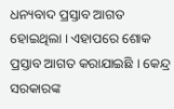ଧନ୍ୟବାଦ ପ୍ରସ୍ତାବ ଆଗତ ହୋଇଥିଲା । ଏହାପରେ ଶୋକ ପ୍ରସ୍ତାବ ଆଗତ କରାଯାଇଛି । କେନ୍ଦ୍ର ସରକାରଙ୍କ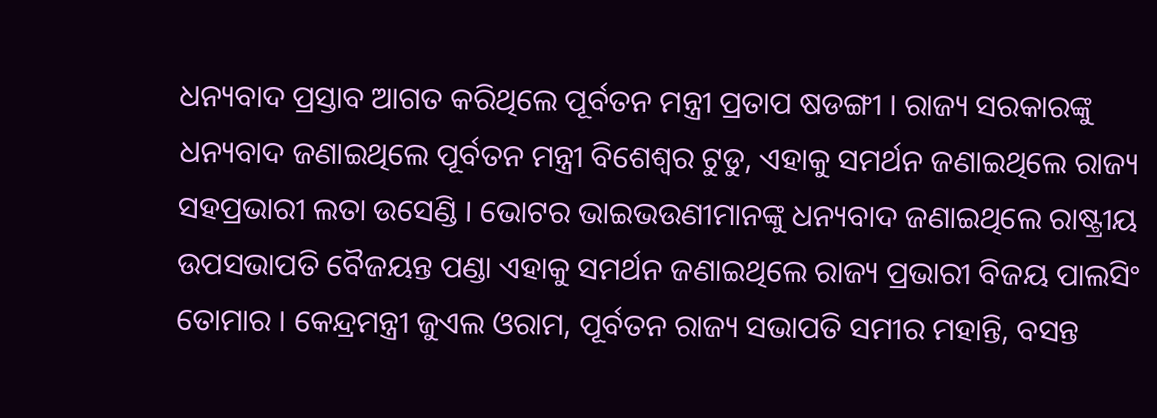ଧନ୍ୟବାଦ ପ୍ରସ୍ତାବ ଆଗତ କରିଥିଲେ ପୂର୍ବତନ ମନ୍ତ୍ରୀ ପ୍ରତାପ ଷଡଙ୍ଗୀ । ରାଜ୍ୟ ସରକାରଙ୍କୁ ଧନ୍ୟବାଦ ଜଣାଇଥିଲେ ପୂର୍ବତନ ମନ୍ତ୍ରୀ ବିଶେଶ୍ୱର ଟୁଡୁ, ଏହାକୁ ସମର୍ଥନ ଜଣାଇଥିଲେ ରାଜ୍ୟ ସହପ୍ରଭାରୀ ଲତା ଉସେଣ୍ଡି । ଭୋଟର ଭାଇଭଉଣୀମାନଙ୍କୁ ଧନ୍ୟବାଦ ଜଣାଇଥିଲେ ରାଷ୍ଟ୍ରୀୟ ଉପସଭାପତି ବୈଜୟନ୍ତ ପଣ୍ଡା ଏହାକୁ ସମର୍ଥନ ଜଣାଇଥିଲେ ରାଜ୍ୟ ପ୍ରଭାରୀ ବିଜୟ ପାଲସିଂ ତୋମାର । କେନ୍ଦ୍ରମନ୍ତ୍ରୀ ଜୁଏଲ ଓରାମ, ପୂର୍ବତନ ରାଜ୍ୟ ସଭାପତି ସମୀର ମହାନ୍ତି, ବସନ୍ତ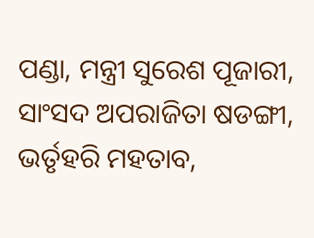ପଣ୍ଡା, ମନ୍ତ୍ରୀ ସୁରେଶ ପୂଜାରୀ, ସାଂସଦ ଅପରାଜିତା ଷଡଙ୍ଗୀ, ଭର୍ତୃହରି ମହତାବ,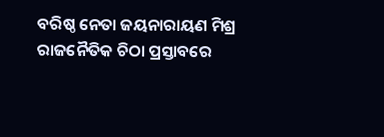ବରିଷ୍ଠ ନେତା ଜୟନାରାୟଣ ମିଶ୍ର ରାଜନୈତିକ ଚିଠା ପ୍ରସ୍ତାବରେ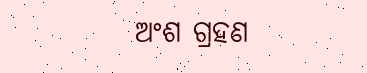ଅଂଶ ଗ୍ରହଣ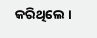କରିଥିଲେ ।